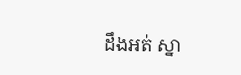ដឹងអត់ ស្នា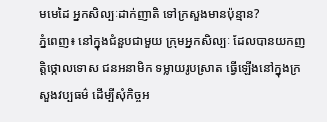មមេដៃ អ្នកសិល្បៈដាក់ញាតិ ទៅក្រសួងមានប៉ុន្មាន?
ភ្នំពេញ៖ នៅក្នុងជំនួបជាមួយ ក្រុមអ្នកសិល្បៈ ដែលបានយកញត្តិថ្កោលទោស ជនអនាមិក ទម្លាយរូបស្រាត ធ្វើឡើងនៅក្នុងក្រសួងវប្បធម៌ ដើម្បីសុំកិច្ចអ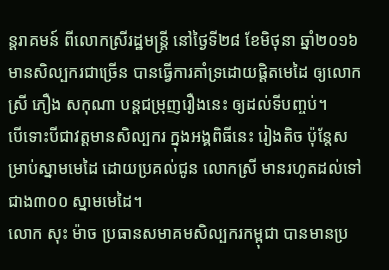ន្តរាគមន៍ ពីលោកស្រីរដ្ឋមន្រ្តី នៅថ្ងៃទី២៨ ខែមិថុនា ឆ្នាំ២០១៦ មានសិល្បករជាច្រើន បានធ្វើការគាំទ្រដោយផ្តិតមេដៃ ឲ្យលោកស្រី ភឿង សកុណា បន្តជម្រុញរឿងនេះ ឲ្យដល់ទីបញ្ចប់។
បើទោះបីជាវត្តមានសិល្បករ ក្នុងអង្គពិធីនេះ រៀងតិច ប៉ុន្តែសម្រាប់ស្នាមមេដៃ ដោយប្រគល់ជូន លោកស្រី មានរហូតដល់ទៅ ជាង៣០០ ស្នាមមេដៃ។
លោក សុះ ម៉ាច ប្រធានសមាគមសិល្បករកម្ពុជា បានមានប្រ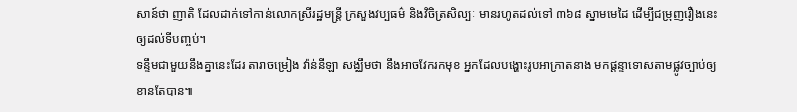សាន៍ថា ញាតិ ដែលដាក់ទៅកាន់លោកស្រីរដ្ឋមន្ត្រី ក្រសួងវប្បធម៌ និងវិចិត្រសិល្បៈ មានរហូតដល់ទៅ ៣៦៨ ស្នាមមេដៃ ដើម្បីជម្រុញរឿងនេះឲ្យដល់ទីបញ្ចប់។
ទន្ទឹមជាមួយនឹងគ្នានេះដែរ តារាចម្រៀង វ៉ាន់នីឡា សង្ឈឹមថា នឹងអាចវែករកមុខ អ្នកដែលបង្ហោះរូបអាក្រាតនាង មកផ្តន្ទាទោសតាមផ្លូវច្បាប់ឲ្យខានតែបាន៕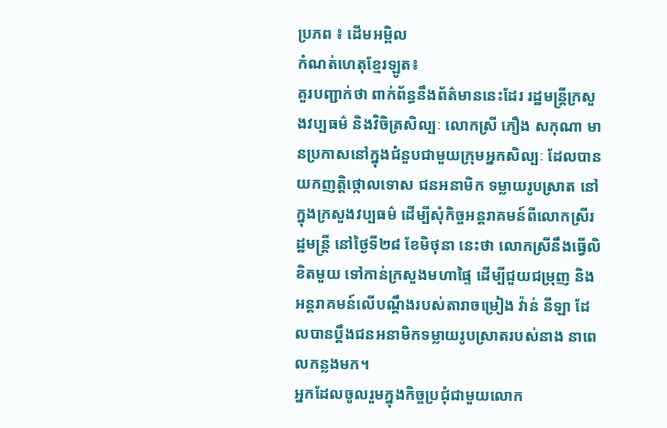ប្រភព ៖ ដើមអម្ពិល
កំណត់ហេតុខ្មែរឡូត៖
គួរបញ្ជាក់ថា ពាក់ព័ន្ធនឹងព័ត៌មាននេះដែរ រដ្ឋមន្រ្តីក្រសួងវប្បធម៌ និងវិចិត្រសិល្បៈ លោកស្រី ភឿង សកុណា មានប្រកាសនៅក្នុងជំនួបជាមួយក្រុមអ្នកសិល្បៈ ដែលបានយកញត្តិថ្កោលទោស ជនអនាមិក ទម្លាយរូបស្រាត នៅក្នុងក្រសួងវប្បធម៌ ដើម្បីសុំកិច្ចអន្តរាគមន៍ពីលោកស្រីរដ្ឋមន្រ្តី នៅថ្ងៃទី២៨ ខែមិថុនា នេះថា លោកស្រីនឹងធ្វើលិខិតមួយ ទៅកាន់ក្រសួងមហាផ្ទៃ ដើម្បីជួយជម្រុញ និងអន្តរាគមន៍លើបណ្ដឹងរបស់តារាចម្រៀង វ៉ាន់ នីឡា ដែលបានប្ដឹងជនអនាមិកទម្លាយរូបស្រាតរបស់នាង នាពេលកន្លងមក។
អ្នកដែលចូលរួមក្នុងកិច្ចប្រជុំជាមួយលោក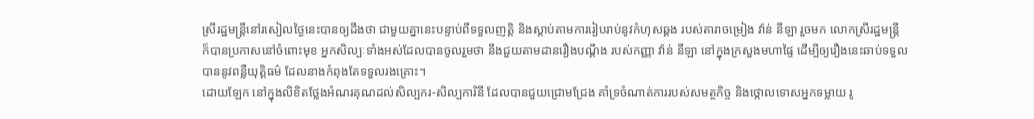ស្រីរដ្ឋមន្រ្តីនៅរសៀលថ្ងៃនេះបានឲ្យដឹងថា ជាមួយគ្នានេះបន្ទាប់ពីទទួលញត្តិ និងស្ដាប់តាមការរៀបរាប់នូវកំហុសឆ្គង របស់តារាចម្រៀង វ៉ាន់ នីឡា រួចមក លោកស្រីរដ្ឋមន្រ្តី ក៏បានប្រកាសនៅចំពោះមុខ អ្នកសិល្បៈទាំងអស់ដែលបានចូលរួមថា នឹងជួយតាមដានរឿងបណ្ដឹង របស់កញ្ញា វ៉ាន់ នីឡា នៅក្នុងក្រសួងមហាផ្ទៃ ដើម្បីឲ្យរឿងនេះឆាប់ទទួលបាននូវពន្លឺយុត្តិធម៌ ដែលនាងកំពុងតែទទួលរងគ្រោះ។
ដោយឡែក នៅក្នុងលិខិតថ្លែងអំណរគុណដល់សិល្បករ-សិល្បការិនី ដែលបានជួយជ្រោមជ្រែង គាំទ្រចំណាត់ការរបស់សមត្ថកិច្ច និងថ្កោលទោសអ្នកទម្លាយ រូ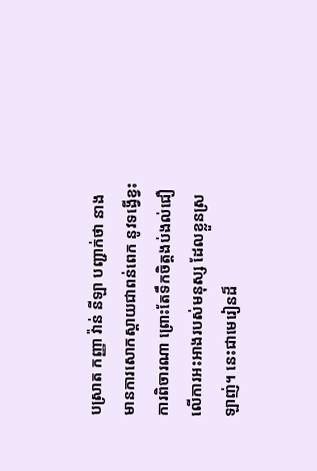បស្រាត កញ្ញា វ៉ាន់ នីឡា បញ្ជាក់ថា នាងមានការសោកស្ដាយជាពន់ពេក នូវទង្វើខ្វះការពិចារណា ព្រោះតែទឹកចិត្តងប់ងល់ជឿលើការអះអាងរបស់មនុស្ស ដែលខ្លួនស្រឡាញ់។ នេះជាមេរៀនដ៏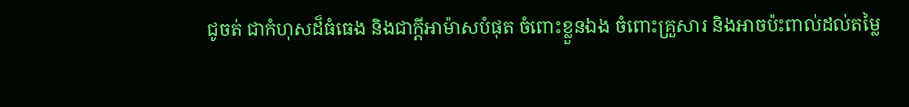ជូចត់ ជាកំហុសដ៏ធំធេង និងជាក្ដីអាម៉ាសបំផុត ចំពោះខ្លួនឯង ចំពោះគ្រួសារ និងអាចប៉ះពាល់ដល់តម្លៃ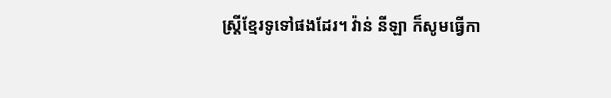ស្រ្តីខ្មែរទូទៅផងដែរ។ វ៉ាន់ នីឡា ក៏សូមធ្វើកា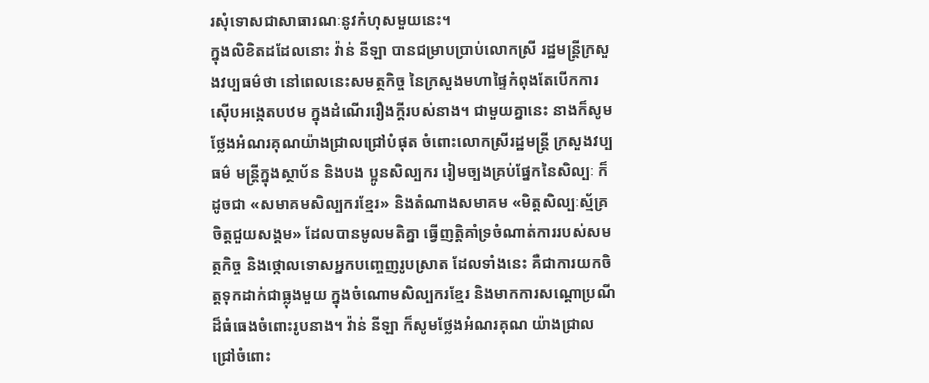រសុំទោសជាសាធារណៈនូវកំហុសមួយនេះ។
ក្នុងលិខិតដដែលនោះ វ៉ាន់ នីឡា បានជម្រាបប្រាប់លោកស្រី រដ្ឋមន្រ្តីក្រសួងវប្បធម៌ថា នៅពេលនេះសមត្ថកិច្ច នៃក្រសួងមហាផ្ទៃកំពុងតែបើកការស៊ើបអង្កេតបឋម ក្នុងដំណើររឿងក្ដីរបស់នាង។ ជាមួយគ្នានេះ នាងក៏សូមថ្លែងអំណរគុណយ៉ាងជ្រាលជ្រៅបំផុត ចំពោះលោកស្រីរដ្ឋមន្រ្តី ក្រសួងវប្បធម៌ មន្រ្តីក្នុងស្ថាប័ន និងបង ប្អូនសិល្បករ រៀមច្បងគ្រប់ផ្នែកនៃសិល្បៈ ក៏ដូចជា «សមាគមសិល្បករខ្មែរ» និងតំណាងសមាគម «មិត្តសិល្បៈស្ម័គ្រចិត្តជួយសង្គម» ដែលបានមូលមតិគ្នា ធ្វើញត្តិគាំទ្រចំណាត់ការរបស់សមត្ថកិច្ច និងថ្កោលទោសអ្នកបញ្ចេញរូបស្រាត ដែលទាំងនេះ គឺជាការយកចិត្តទុកដាក់ជាធ្លុងមួយ ក្នុងចំណោមសិល្បករខ្មែរ និងមាកការសណ្ដោប្រណី ដ៏ធំធេងចំពោះរូបនាង។ វ៉ាន់ នីឡា ក៏សូមថ្លែងអំណរគុណ យ៉ាងជ្រាលជ្រៅចំពោះ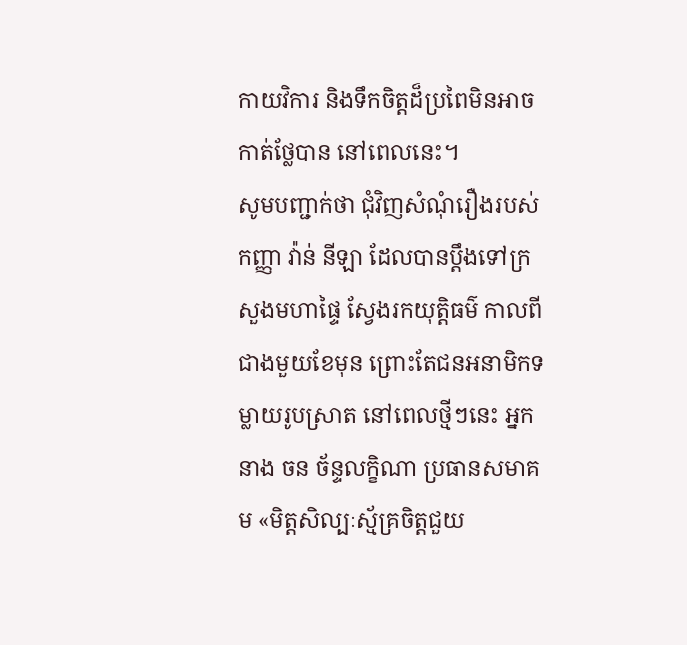កាយវិការ និងទឹកចិត្តដ៏ប្រពៃមិនអាចកាត់ថ្លែបាន នៅពេលនេះ។
សូមបញ្ជាក់ថា ជុំវិញសំណុំរឿងរបស់កញ្ញា វ៉ាន់ នីឡា ដែលបានប្ដឹងទៅក្រសួងមហាផ្ទៃ ស្វែងរកយុត្តិធម៌ កាលពីជាងមួយខែមុន ព្រោះតែជនអនាមិកទម្លាយរូបស្រាត នៅពេលថ្មីៗនេះ អ្នកនាង ចន ច័ន្ទលក្ខិណា ប្រធានសមាគម «មិត្តសិល្បៈស្ម័គ្រចិត្តជួយ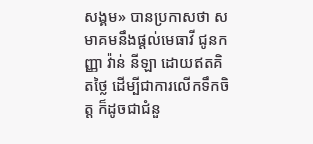សង្គម» បានប្រកាសថា សមាគមនឹងផ្ដល់មេធាវី ជូនកញ្ញា វ៉ាន់ នីឡា ដោយឥតគិតថ្លៃ ដើម្បីជាការលើកទឹកចិត្ត ក៏ដូចជាជំនួ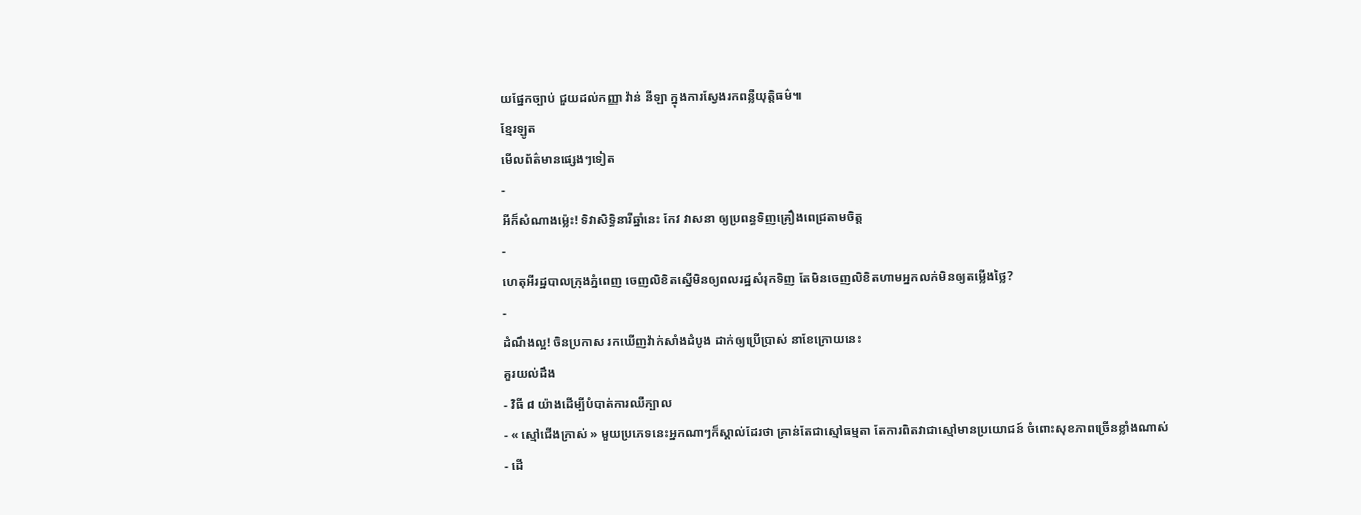យផ្នែកច្បាប់ ជួយដល់កញ្ញា វ៉ាន់ នីឡា ក្នុងការស្វែងរកពន្លឺយុត្តិធម៌៕
ខ្មែរឡូត
មើលព័ត៌មានផ្សេងៗទៀត
-
អីក៏សំណាងម្ល៉េះ! ទិវាសិទ្ធិនារីឆ្នាំនេះ កែវ វាសនា ឲ្យប្រពន្ធទិញគ្រឿងពេជ្រតាមចិត្ត
-
ហេតុអីរដ្ឋបាលក្រុងភ្នំពេញ ចេញលិខិតស្នើមិនឲ្យពលរដ្ឋសំរុកទិញ តែមិនចេញលិខិតហាមអ្នកលក់មិនឲ្យតម្លើងថ្លៃ?
-
ដំណឹងល្អ! ចិនប្រកាស រកឃើញវ៉ាក់សាំងដំបូង ដាក់ឲ្យប្រើប្រាស់ នាខែក្រោយនេះ
គួរយល់ដឹង
- វិធី ៨ យ៉ាងដើម្បីបំបាត់ការឈឺក្បាល
- « ស្មៅជើងក្រាស់ » មួយប្រភេទនេះអ្នកណាៗក៏ស្គាល់ដែរថា គ្រាន់តែជាស្មៅធម្មតា តែការពិតវាជាស្មៅមានប្រយោជន៍ ចំពោះសុខភាពច្រើនខ្លាំងណាស់
- ដើ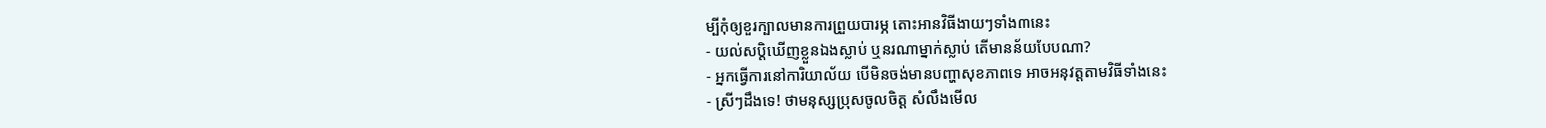ម្បីកុំឲ្យខួរក្បាលមានការព្រួយបារម្ភ តោះអានវិធីងាយៗទាំង៣នេះ
- យល់សប្តិឃើញខ្លួនឯងស្លាប់ ឬនរណាម្នាក់ស្លាប់ តើមានន័យបែបណា?
- អ្នកធ្វើការនៅការិយាល័យ បើមិនចង់មានបញ្ហាសុខភាពទេ អាចអនុវត្តតាមវិធីទាំងនេះ
- ស្រីៗដឹងទេ! ថាមនុស្សប្រុសចូលចិត្ត សំលឹងមើល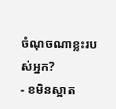ចំណុចណាខ្លះរបស់អ្នក?
- ខមិនស្អាត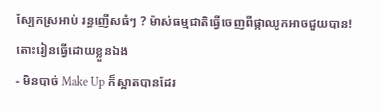ស្បែកស្រអាប់ រន្ធញើសធំៗ ? ម៉ាស់ធម្មជាតិធ្វើចេញពីផ្កាឈូកអាចជួយបាន! តោះរៀនធ្វើដោយខ្លួនឯង
- មិនបាច់ Make Up ក៏ស្អាតបានដែរ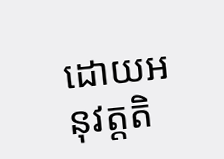ដោយអនុវត្តតិ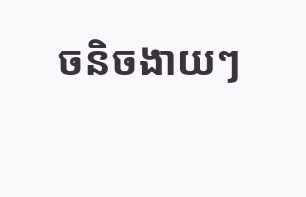ចនិចងាយៗ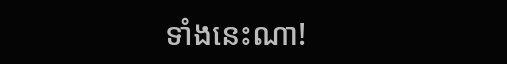ទាំងនេះណា!